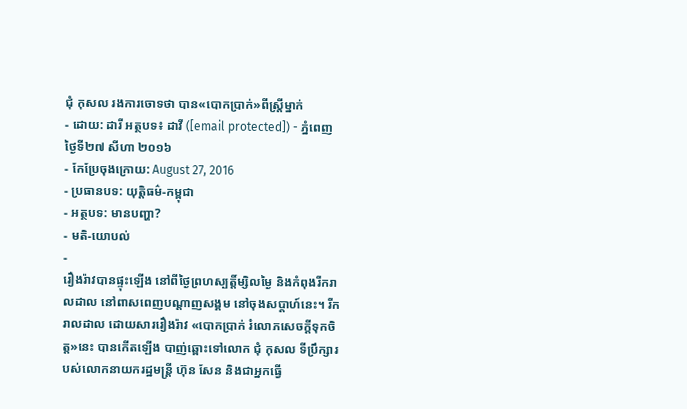ជុំ កុសល រងការចោទថា បាន«បោកប្រាក់»ពីស្ត្រីម្នាក់
- ដោយ: ដារី អត្ថបទ៖ ដាវី ([email protected]) - ភ្នំពេញ ថ្ងៃទី២៧ សីហា ២០១៦
- កែប្រែចុងក្រោយ: August 27, 2016
- ប្រធានបទ: យុត្តិធម៌-កម្ពុជា
- អត្ថបទ: មានបញ្ហា?
- មតិ-យោបល់
-
រឿងរ៉ាវបានផ្ទុះឡើង នៅពីថ្ងៃព្រហស្បត្តិ៍ម្សិលម្ងៃ និងកំពុងរីករាលដាល នៅពាសពេញបណ្ដាញសង្គម នៅចុងសប្ដាហ៍នេះ។ រីករាលដាល ដោយសាររឿងរ៉ាវ «បោកប្រាក់ រំលោភសេចក្ដីទុកចិត្ត»នេះ បានកើតឡើង បាញ់ឆ្ពោះទៅលោក ជុំ កុសល ទីប្រឹក្សារបស់លោកនាយករដ្ឋមន្ត្រី ហ៊ុន សែន និងជាអ្នកធ្វើ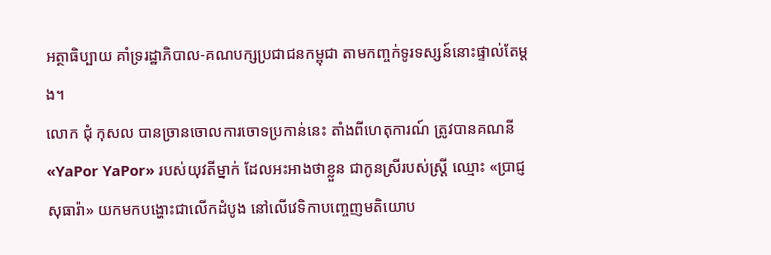អត្ថាធិប្បាយ គាំទ្ររដ្ឋាភិបាល-គណបក្សប្រជាជនកម្ពុជា តាមកញ្ចក់ទូរទស្សន៍នោះផ្ទាល់តែម្ដង។
លោក ជុំ កុសល បានច្រានចោលការចោទប្រកាន់នេះ តាំងពីហេតុការណ៍ ត្រូវបានគណនី «YaPor YaPor» របស់យុវតីម្នាក់ ដែលអះអាងថាខ្លួន ជាកូនស្រីរបស់ស្ត្រី ឈ្មោះ «ប្រាជ្ញ សុធារ៉ា» យកមកបង្ហោះជាលើកដំបូង នៅលើវេទិកាបញ្ចេញមតិយោប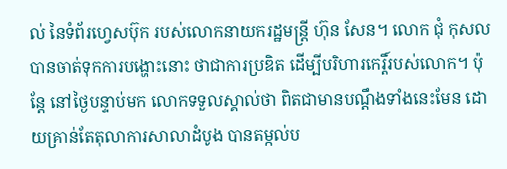ល់ នៃទំព័រហ្វេសប៊ុក របស់លោកនាយករដ្ឋមន្ត្រី ហ៊ុន សែន។ លោក ជុំ កុសល បានចាត់ទុកការបង្ហោះនោះ ថាជាការប្រឌិត ដើម្បីបរិហារកេរ្តិ៍របស់លោក។ ប៉ុន្តែ នៅថ្ងៃបន្ទាប់មក លោកទទួលស្គាល់ថា ពិតជាមានបណ្ដឹងទាំងនេះមែន ដោយគ្រាន់តែតុលាការសាលាដំបូង បានតម្កល់ប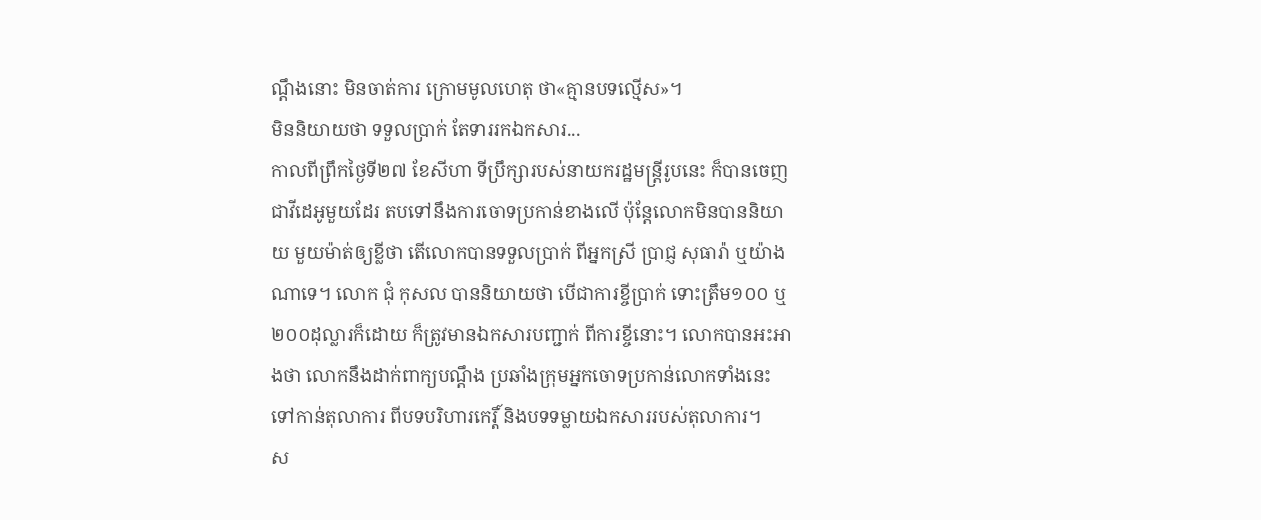ណ្ដឹងនោះ មិនចាត់ការ ក្រោមមូលហេតុ ថា«គ្មានបទល្មើស»។
មិននិយាយថា ទទួលប្រាក់ តែទាររកឯកសារ...
កាលពីព្រឹកថ្ងៃទី២៧ ខែសីហា ទីប្រឹក្សារបស់នាយករដ្ឋមន្ត្រីរូបនេះ ក៏បានចេញជាវីដេអូមួយដែរ តបទៅនឹងការចោទប្រកាន់ខាងលើ ប៉ុន្តែលោកមិនបាននិយាយ មួយម៉ាត់ឲ្យខ្លីថា តើលោកបានទទួលប្រាក់ ពីអ្នកស្រី ប្រាជ្ញ សុធារ៉ា ឬយ៉ាងណាទេ។ លោក ជុំ កុសល បាននិយាយថា បើជាការខ្ចីប្រាក់ ទោះត្រឹម១០០ ឬ២០០ដុល្លារក៏ដោយ ក៏ត្រូវមានឯកសារបញ្ជាក់ ពីការខ្ចីនោះ។ លោកបានអះអាងថា លោកនឹងដាក់ពាក្យបណ្ដឹង ប្រឆាំងក្រុមអ្នកចោទប្រកាន់លោកទាំងនេះ ទៅកាន់តុលាការ ពីបទបរិហារកេរ្តិ៍ និងបទទម្លាយឯកសាររបស់តុលាការ។
ស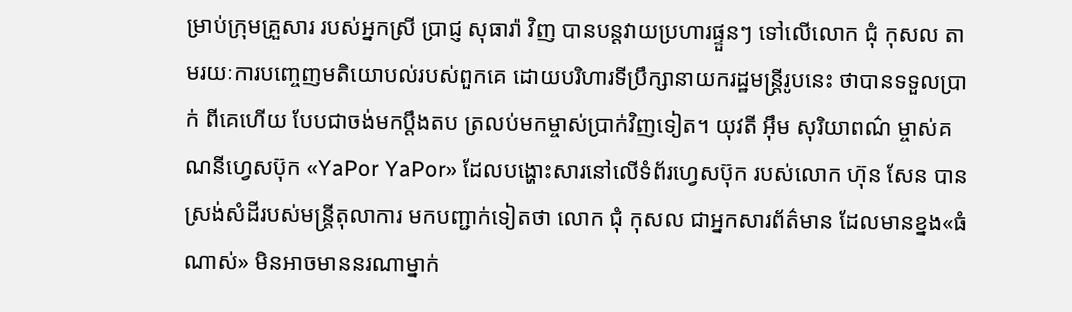ម្រាប់ក្រុមគ្រួសារ របស់អ្នកស្រី ប្រាជ្ញ សុធារ៉ា វិញ បានបន្តវាយប្រហារផ្ទួនៗ ទៅលើលោក ជុំ កុសល តាមរយៈការបញ្ចេញមតិយោបល់របស់ពួកគេ ដោយបរិហារទីប្រឹក្សានាយករដ្ឋមន្ត្រីរូបនេះ ថាបានទទួលប្រាក់ ពីគេហើយ បែបជាចង់មកប្តឹងតប ត្រលប់មកម្ចាស់ប្រាក់វិញទៀត។ យុវតី អ៊ឹម សុរិយាពណ៌ ម្ចាស់គណនីហ្វេសប៊ុក «YaPor YaPor» ដែលបង្ហោះសារនៅលើទំព័រហ្វេសប៊ុក របស់លោក ហ៊ុន សែន បានស្រង់សំដីរបស់មន្ត្រីតុលាការ មកបញ្ជាក់ទៀតថា លោក ជុំ កុសល ជាអ្នកសារព័ត៌មាន ដែលមានខ្នង«ធំណាស់» មិនអាចមាននរណាម្នាក់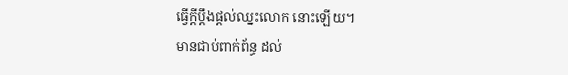ធ្វើក្ដីប្ដឹងផ្ដល់ឈ្នះលោក នោះឡើយ។
មានជាប់ពាក់ព័ន្ធ ដល់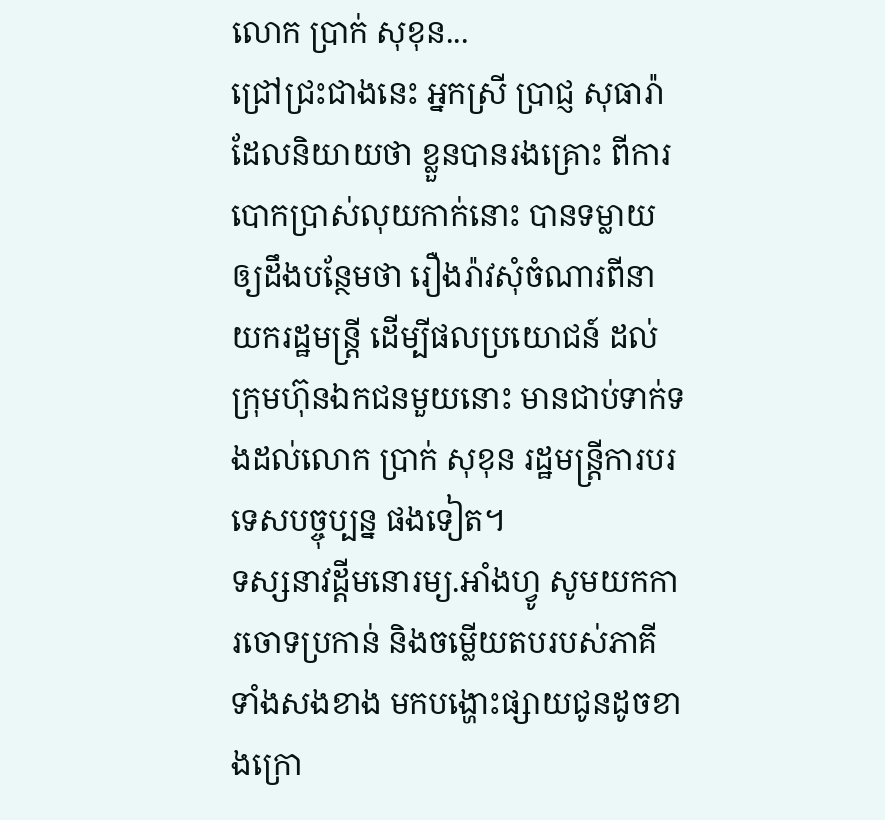លោក ប្រាក់ សុខុន...
ជ្រៅជ្រះជាងនេះ អ្នកស្រី ប្រាជ្ញ សុធារ៉ា ដែលនិយាយថា ខ្លួនបានរងគ្រោះ ពីការបោកប្រាស់លុយកាក់នោះ បានទម្លាយឲ្យដឹងបន្ថែមថា រឿងរ៉ាវសុំចំណារពីនាយករដ្ឋមន្ត្រី ដើម្បីផលប្រយោជន៍ ដល់ក្រុមហ៊ុនឯកជនមួយនោះ មានជាប់ទាក់ទងដល់លោក ប្រាក់ សុខុន រដ្ឋមន្ត្រីការបរទេសបច្ចុប្បន្ន ផងទៀត។
ទស្សនាវដ្ដីមនោរម្យ.អាំងហ្វូ សូមយកការចោទប្រកាន់ និងចម្លើយតបរបស់ភាគីទាំងសងខាង មកបង្ហោះផ្សាយជូនដូចខាងក្រោ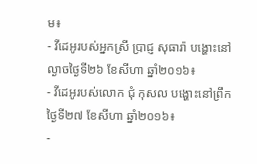ម៖
- វីដេអូរបស់អ្នកស្រី ប្រាជ្ញ សុធារ៉ា បង្ហោះនៅល្ងាចថ្ងៃទី២៦ ខែសីហា ឆ្នាំ២០១៦៖
- វីដេអូរបស់លោក ជុំ កុសល បង្ហោះនៅព្រឹកថ្ងៃទី២៧ ខែសីហា ឆ្នាំ២០១៦៖
-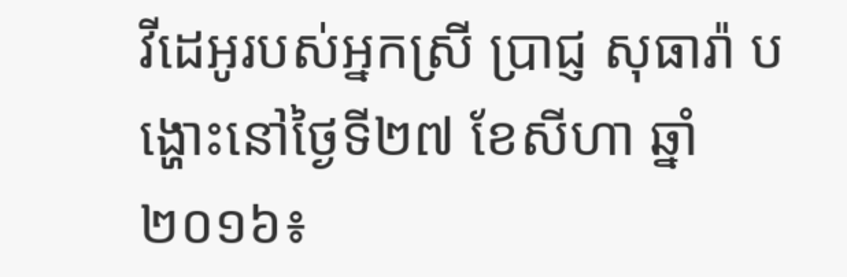វីដេអូរបស់អ្នកស្រី ប្រាជ្ញ សុធារ៉ា បង្ហោះនៅថ្ងៃទី២៧ ខែសីហា ឆ្នាំ២០១៦៖